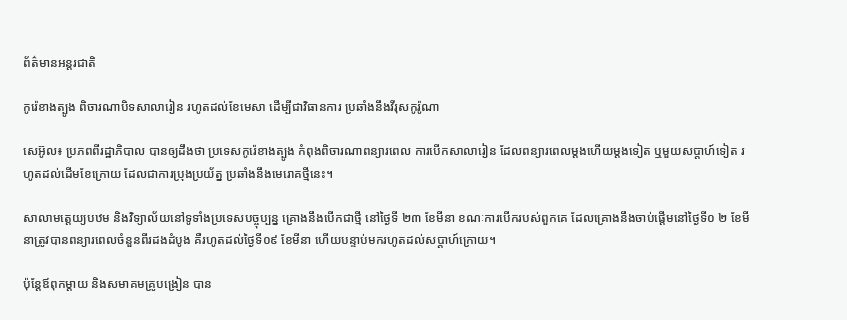ព័ត៌មានអន្តរជាតិ

កូរ៉េខាងត្បូង ពិចារណាបិទសាលារៀន រហូតដល់ខែមេសា ដើម្បីជាវិធានការ ប្រឆាំងនឹងវីរុសកូរ៉ូណា

សេអ៊ូល៖ ប្រភពពីរដ្ឋាភិបាល បានឲ្យដឹងថា ប្រទេសកូរ៉េខាងត្បូង កំពុងពិចារណាពន្យារពេល ការបើកសាលារៀន ដែលពន្យារពេលម្តងហើយម្តងទៀត ឬមួយសប្តាហ៍ទៀត រហូតដល់ដើមខែក្រោយ ដែលជាការប្រុងប្រយ័ត្ន ប្រឆាំងនឹងមេរោគថ្មីនេះ។

សាលាមត្តេយ្យបឋម និងវិទ្យាល័យនៅទូទាំងប្រទេសបច្ចុប្បន្ន គ្រោងនឹងបើកជាថ្មី នៅថ្ងៃទី ២៣ ខែមីនា ខណៈការបើករបស់ពួកគេ ដែលគ្រោងនឹងចាប់ផ្តើមនៅថ្ងៃទី០ ២ ខែមីនាត្រូវបានពន្យារពេលចំនួនពីរដងដំបូង គឺរហូតដល់ថ្ងៃទី០៩ ខែមីនា ហើយបន្ទាប់មករហូតដល់សប្តាហ៍ក្រោយ។

ប៉ុន្តែឪពុកម្តាយ និងសមាគមគ្រូបង្រៀន បាន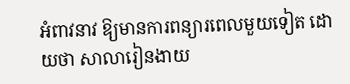អំពាវនាវ ឱ្យមានការពន្យារពេលមួយទៀត ដោយថា សាលារៀនងាយ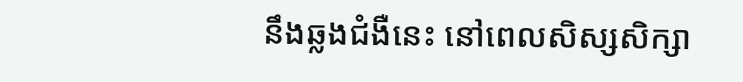នឹងឆ្លងជំងឺនេះ នៅពេលសិស្សសិក្សា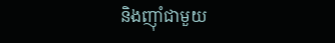និងញ៉ាំជាមួយ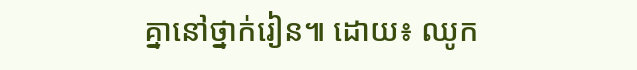គ្នានៅថ្នាក់រៀន៕ ដោយ៖ ឈូក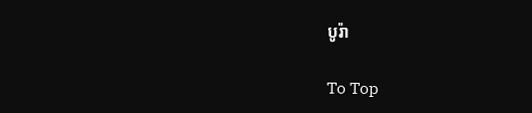បូរ៉ា

To Top